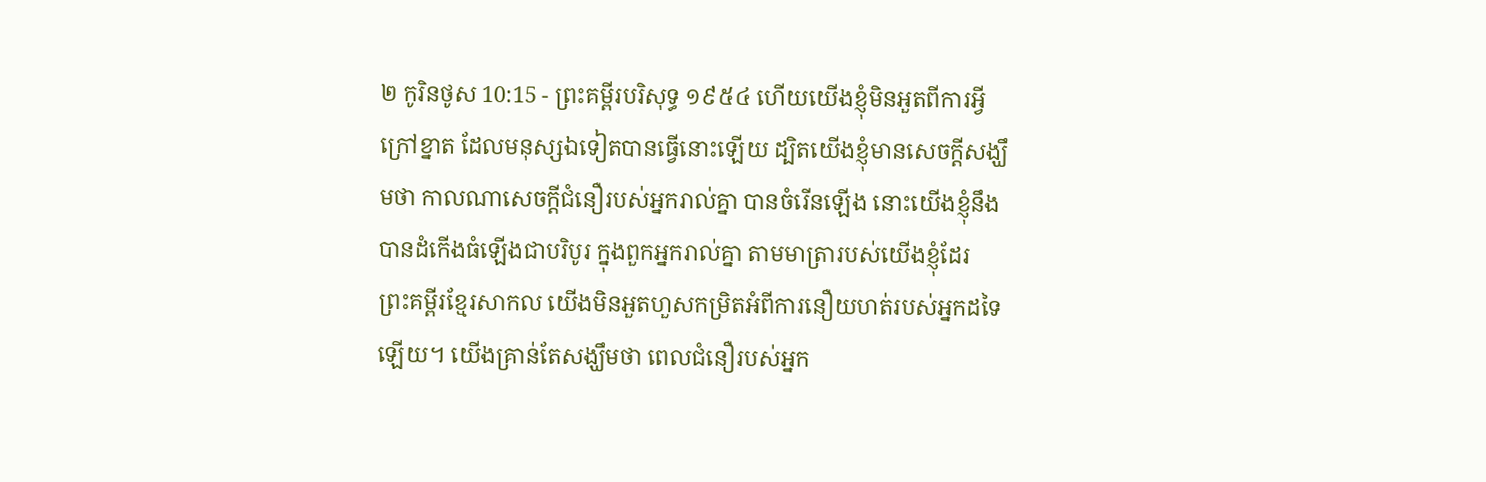២ កូរិនថូស 10:15 - ព្រះគម្ពីរបរិសុទ្ធ ១៩៥៤ ហើយយើងខ្ញុំមិនអួតពីការអ្វីក្រៅខ្នាត ដែលមនុស្សឯទៀតបានធ្វើនោះឡើយ ដ្បិតយើងខ្ញុំមានសេចក្ដីសង្ឃឹមថា កាលណាសេចក្ដីជំនឿរបស់អ្នករាល់គ្នា បានចំរើនឡើង នោះយើងខ្ញុំនឹងបានដំកើងធំឡើងជាបរិបូរ ក្នុងពួកអ្នករាល់គ្នា តាមមាត្រារបស់យើងខ្ញុំដែរ ព្រះគម្ពីរខ្មែរសាកល យើងមិនអួតហួសកម្រិតអំពីការនឿយហត់របស់អ្នកដទៃឡើយ។ យើងគ្រាន់តែសង្ឃឹមថា ពេលជំនឿរបស់អ្នក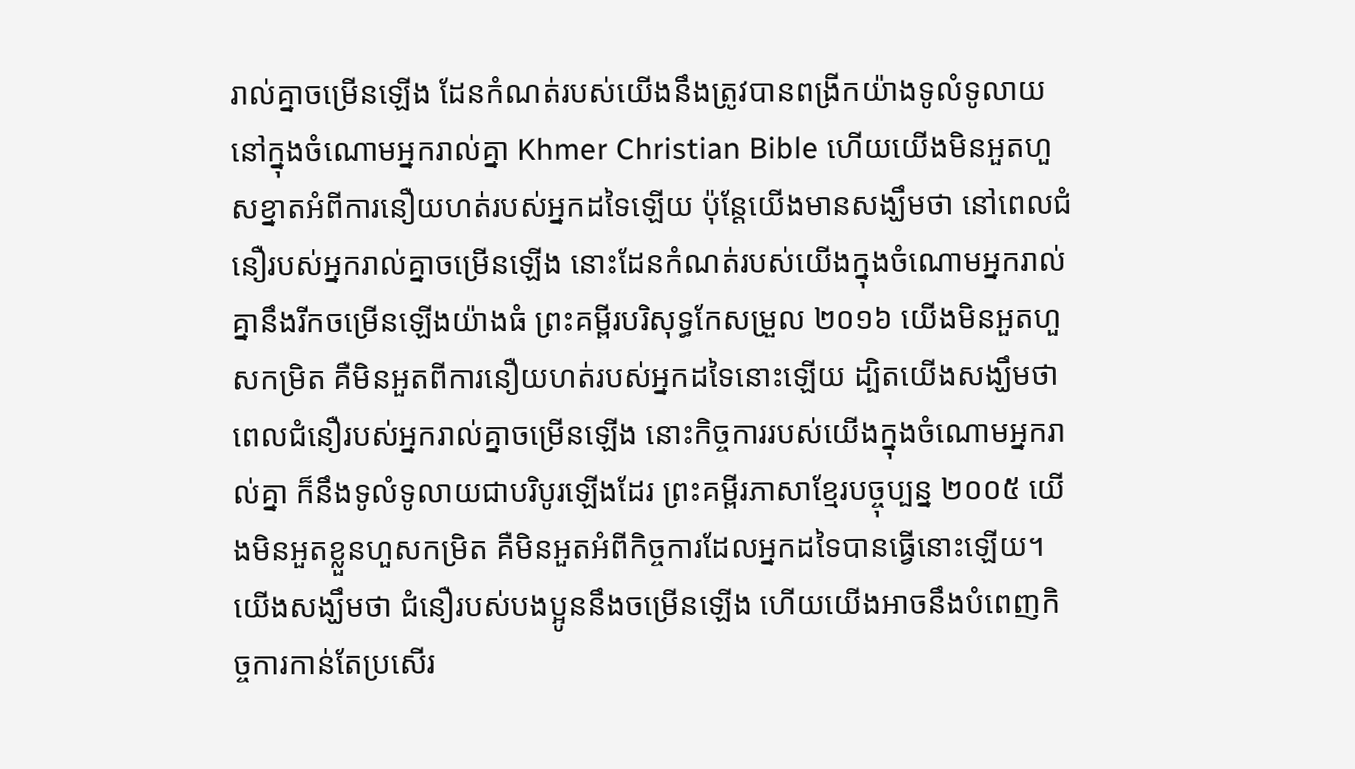រាល់គ្នាចម្រើនឡើង ដែនកំណត់របស់យើងនឹងត្រូវបានពង្រីកយ៉ាងទូលំទូលាយនៅក្នុងចំណោមអ្នករាល់គ្នា Khmer Christian Bible ហើយយើងមិនអួតហួសខ្នាតអំពីការនឿយហត់របស់អ្នកដទៃឡើយ ប៉ុន្ដែយើងមានសង្ឃឹមថា នៅពេលជំនឿរបស់អ្នករាល់គ្នាចម្រើនឡើង នោះដែនកំណត់របស់យើងក្នុងចំណោមអ្នករាល់គ្នានឹងរីកចម្រើនឡើងយ៉ាងធំ ព្រះគម្ពីរបរិសុទ្ធកែសម្រួល ២០១៦ យើងមិនអួតហួសកម្រិត គឺមិនអួតពីការនឿយហត់របស់អ្នកដទៃនោះឡើយ ដ្បិតយើងសង្ឃឹមថា ពេលជំនឿរបស់អ្នករាល់គ្នាចម្រើនឡើង នោះកិច្ចការរបស់យើងក្នុងចំណោមអ្នករាល់គ្នា ក៏នឹងទូលំទូលាយជាបរិបូរឡើងដែរ ព្រះគម្ពីរភាសាខ្មែរបច្ចុប្បន្ន ២០០៥ យើងមិនអួតខ្លួនហួសកម្រិត គឺមិនអួតអំពីកិច្ចការដែលអ្នកដទៃបានធ្វើនោះឡើយ។ យើងសង្ឃឹមថា ជំនឿរបស់បងប្អូននឹងចម្រើនឡើង ហើយយើងអាចនឹងបំពេញកិច្ចការកាន់តែប្រសើរ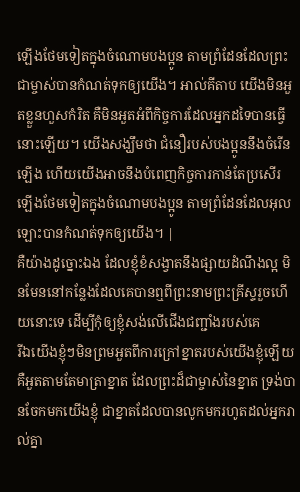ឡើងថែមទៀតក្នុងចំណោមបងប្អូន តាមព្រំដែនដែលព្រះជាម្ចាស់បានកំណត់ទុកឲ្យយើង។ អាល់គីតាប យើងមិនអួតខ្លួនហួសកំរិត គឺមិនអួតអំពីកិច្ចការដែលអ្នកដទៃបានធ្វើនោះឡើយ។ យើងសង្ឃឹមថា ជំនឿរបស់បងប្អូននឹងចំរើនឡើង ហើយយើងអាចនឹងបំពេញកិច្ចការកាន់តែប្រសើរឡើងថែមទៀតក្នុងចំណោមបងប្អូន តាមព្រំដែនដែលអុលឡោះបានកំណត់ទុកឲ្យយើង។ |
គឺយ៉ាងដូច្នោះឯង ដែលខ្ញុំខំសង្វាតនឹងផ្សាយដំណឹងល្អ មិនមែននៅកន្លែងដែលគេបានឮពីព្រះនាមព្រះគ្រីស្ទរួចហើយនោះទេ ដើម្បីកុំឲ្យខ្ញុំសង់លើជើងជញ្ជាំងរបស់គេ
រីឯយើងខ្ញុំៗមិនព្រមអួតពីការក្រៅខ្នាតរបស់យើងខ្ញុំឡើយ គឺអួតតាមតែមាត្រាខ្នាត ដែលព្រះដ៏ជាម្ចាស់នៃខ្នាត ទ្រង់បានចែកមកយើងខ្ញុំ ជាខ្នាតដែលបានលូកមករហូតដល់អ្នករាល់គ្នា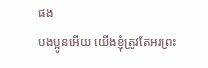ផង
បងប្អូនអើយ យើងខ្ញុំត្រូវតែអរព្រះ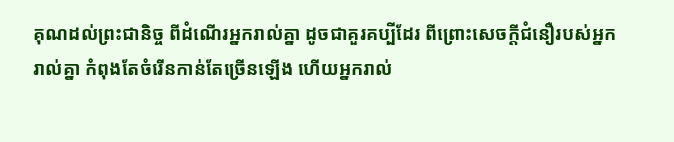គុណដល់ព្រះជានិច្ច ពីដំណើរអ្នករាល់គ្នា ដូចជាគួរគប្បីដែរ ពីព្រោះសេចក្ដីជំនឿរបស់អ្នករាល់គ្នា កំពុងតែចំរើនកាន់តែច្រើនឡើង ហើយអ្នករាល់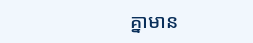គ្នាមាន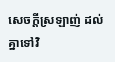សេចក្ដីស្រឡាញ់ ដល់គ្នាទៅវិ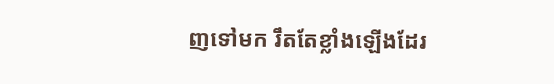ញទៅមក រឹតតែខ្លាំងឡើងដែរ